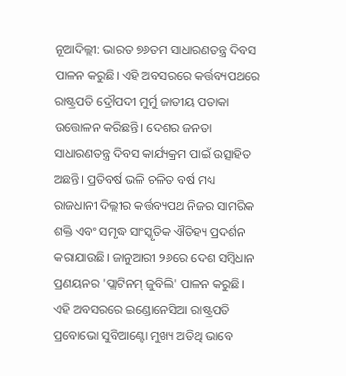ନୂଆଦିଲ୍ଲୀ: ଭାରତ ୭୬ତମ ସାଧାରଣତନ୍ତ୍ର ଦିବସ ପାଳନ କରୁଛି। ଏହି ଅବସରରେ କର୍ତ୍ତବ୍ୟପଥରେ ରାଷ୍ଟ୍ରପତି ଦ୍ରୌପଦୀ ମୁର୍ମୁ ଜାତୀୟ ପତାକା ଉତ୍ତୋଳନ କରିଛନ୍ତି। ଦେଶର ଜନତା ସାଧାରଣତନ୍ତ୍ର ଦିବସ କାର୍ଯ୍ୟକ୍ରମ ପାଇଁ ଉତ୍ସାହିତ ଅଛନ୍ତି। ପ୍ରତିବର୍ଷ ଭଳି ଚଳିତ ବର୍ଷ ମଧ୍ୟ ରାଜଧାନୀ ଦିଲ୍ଲୀର କର୍ତ୍ତବ୍ୟପଥ ନିଜର ସାମରିକ ଶକ୍ତି ଏବଂ ସମୃଦ୍ଧ ସାଂସ୍କୃତିକ ଐତିହ୍ୟ ପ୍ରଦର୍ଶନ କରାଯାଉଛି। ଜାନୁଆରୀ ୨୬ରେ ଦେଶ ସମ୍ବିଧାନ ପ୍ରଣୟନର 'ପ୍ଲାଟିନମ୍ ଜୁବିଲି' ପାଳନ କରୁଛି। ଏହି ଅବସରରେ ଇଣ୍ଡୋନେସିଆ ରାଷ୍ଟ୍ରପତି ପ୍ରବୋଭୋ ସୁବିଆଣ୍ଟୋ ମୁଖ୍ୟ ଅତିଥି ଭାବେ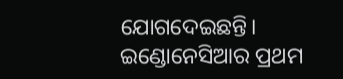ଯୋଗଦେଇଛନ୍ତି। ଇଣ୍ଡୋନେସିଆର ପ୍ରଥମ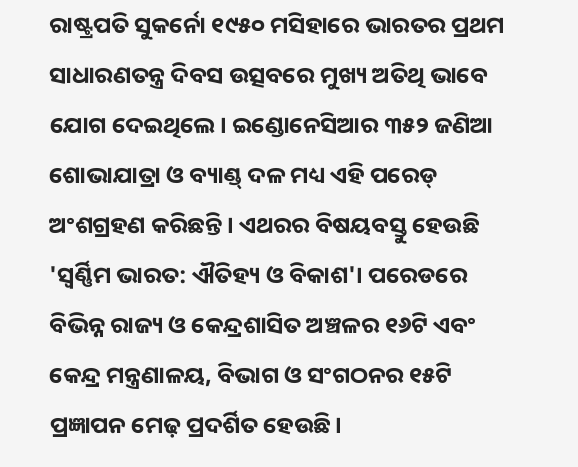ରାଷ୍ଟ୍ରପତି ସୁକର୍ନୋ ୧୯୫୦ ମସିହାରେ ଭାରତର ପ୍ରଥମ ସାଧାରଣତନ୍ତ୍ର ଦିବସ ଉତ୍ସବରେ ମୁଖ୍ୟ ଅତିଥି ଭାବେ ଯୋଗ ଦେଇଥିଲେ। ଇଣ୍ଡୋନେସିଆର ୩୫୨ ଜଣିଆ ଶୋଭାଯାତ୍ରା ଓ ବ୍ୟାଣ୍ଡ୍ ଦଳ ମଧ୍ୟ ଏହି ପରେଡ୍ ଅଂଶଗ୍ରହଣ କରିଛନ୍ତି। ଏଥରର ବିଷୟବସ୍ତୁ ହେଉଛି 'ସ୍ୱର୍ଣ୍ଣିମ ଭାରତ: ଐତିହ୍ୟ ଓ ବିକାଶ'। ପରେଡରେ ବିଭିନ୍ନ ରାଜ୍ୟ ଓ କେନ୍ଦ୍ରଶାସିତ ଅଞ୍ଚଳର ୧୬ଟି ଏବଂ କେନ୍ଦ୍ର ମନ୍ତ୍ରଣାଳୟ, ବିଭାଗ ଓ ସଂଗଠନର ୧୫ଟି ପ୍ରଜ୍ଞାପନ ମେଢ଼ ପ୍ରଦର୍ଶିତ ହେଉଛି।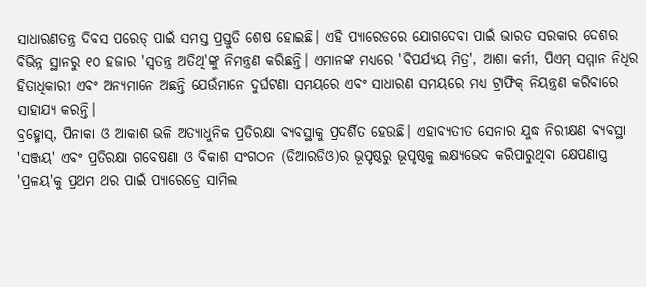ସାଧାରଣତନ୍ତ୍ର ଦିବସ ପରେଡ୍ ପାଇଁ ସମସ୍ତ ପ୍ରସ୍ତୁତି ଶେଷ ହୋଇଛି। ଏହି ପ୍ୟାରେଡରେ ଯୋଗଦେବା ପାଇଁ ଭାରତ ସରକାର ଦେଶର ବିଭିନ୍ନ ସ୍ଥାନରୁ ୧୦ ହଜାର 'ସ୍ୱତନ୍ତ୍ର ଅତିଥି'ଙ୍କୁ ନିମନ୍ତ୍ରଣ କରିଛନ୍ତି। ଏମାନଙ୍କ ମଧ୍ୟରେ 'ବିପର୍ଯ୍ୟୟ ମିତ୍ର', ଆଶା କର୍ମୀ, ପିଏମ୍ ସମ୍ମାନ ନିଧିର ହିତାଧିକାରୀ ଏବଂ ଅନ୍ୟମାନେ ଅଛନ୍ତି ଯେଉଁମାନେ ଦୁର୍ଘଟଣା ସମୟରେ ଏବଂ ସାଧାରଣ ସମୟରେ ମଧ୍ୟ ଟ୍ରାଫିକ୍ ନିୟନ୍ତ୍ରଣ କରିବାରେ ସାହାଯ୍ୟ କରନ୍ତି।
ବ୍ରହ୍ମୋସ୍, ପିନାକା ଓ ଆକାଶ ଭଳି ଅତ୍ୟାଧୁନିକ ପ୍ରତିରକ୍ଷା ବ୍ୟବସ୍ଥାକୁ ପ୍ରଦର୍ଶିତ ହେଉଛି। ଏହାବ୍ୟତୀତ ସେନାର ଯୁଦ୍ଧ ନିରୀକ୍ଷଣ ବ୍ୟବସ୍ଥା 'ସଞ୍ଜୟ' ଏବଂ ପ୍ରତିରକ୍ଷା ଗବେଷଣା ଓ ବିକାଶ ସଂଗଠନ (ଡିଆରଡିଓ)ର ଭୂପୃଷ୍ଠରୁ ଭୂପୃଷ୍ଠକୁ ଲକ୍ଷ୍ୟଭେଦ କରିପାରୁଥିବା କ୍ଷେପଣାସ୍ତ୍ର 'ପ୍ରଳୟ'କୁ ପ୍ରଥମ ଥର ପାଇଁ ପ୍ୟାରେଡ୍ରେ ସାମିଲ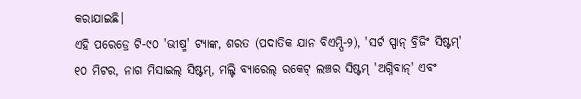କରାଯାଇଛି।
ଏହି ପରେଡ୍ରେ ଟି-୯୦ 'ଭୀଷ୍ମ' ଟ୍ୟାଙ୍କ, ଶରତ (ପଦାତିକ ଯାନ ବିଏମ୍ପି-୨), 'ସର୍ଟ ସ୍ପାନ୍ ବ୍ରିଜିଂ ସିଷ୍ଟମ୍' ୧୦ ମିଟର, ନାଗ ମିସାଇଲ୍ ସିଷ୍ଟମ୍, ମଲ୍ଟି ବ୍ୟାରେଲ୍ ରକେଟ୍ ଲଞ୍ଚର ସିଷ୍ଟମ୍ 'ଅଗ୍ନିବାନ୍' ଏବଂ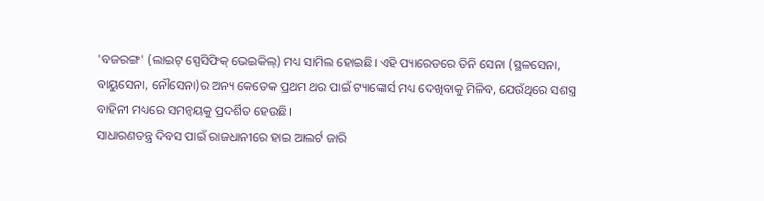'ବଜରଙ୍ଗ' (ଲାଇଟ୍ ସ୍ପେସିଫିକ୍ ଭେଇକିଲ୍) ମଧ୍ୟ ସାମିଲ ହୋଇଛି। ଏହି ପ୍ୟାରେଡରେ ତିନି ସେନା (ସ୍ଥଳସେନା, ବାୟୁସେନା, ନୌସେନା)ର ଅନ୍ୟ କେତେକ ପ୍ରଥମ ଥର ପାଇଁ ଟ୍ୟାଙ୍କୋର୍ସ ମଧ୍ୟ ଦେଖିବାକୁ ମିଳିବ, ଯେଉଁଥିରେ ସଶସ୍ତ୍ର ବାହିନୀ ମଧ୍ୟରେ ସମନ୍ୱୟକୁ ପ୍ରଦର୍ଶିତ ହେଉଛି।
ସାଧାରଣତନ୍ତ୍ର ଦିବସ ପାଇଁ ରାଜଧାନୀରେ ହାଇ ଆଲର୍ଟ ଜାରି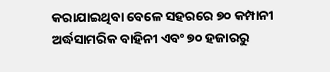କରାଯାଇଥିବା ବେଳେ ସହରରେ ୭୦ କମ୍ପାନୀ ଅର୍ଦ୍ଧସାମରିକ ବାହିନୀ ଏବଂ ୭୦ ହଜାରରୁ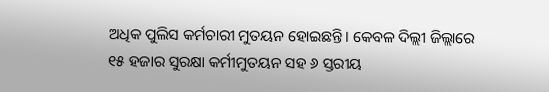ଅଧିକ ପୁଲିସ କର୍ମଚାରୀ ମୁତୟନ ହୋଇଛନ୍ତି। କେବଳ ଦିଲ୍ଲୀ ଜିଲ୍ଲାରେ ୧୫ ହଜାର ସୁରକ୍ଷା କର୍ମୀମୁତୟନ ସହ ୬ ସ୍ତରୀୟ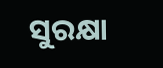ସୁରକ୍ଷା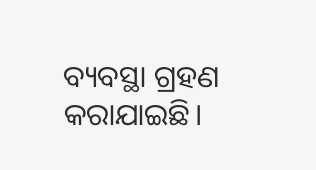ବ୍ୟବସ୍ଥା ଗ୍ରହଣ କରାଯାଇଛି।